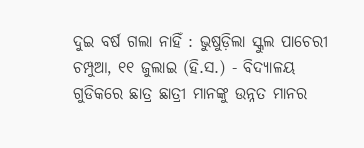ଦୁଇ ବର୍ଷ ଗଲା ନାହିଁ : ଭୁଷୁଡ଼ିଲା ସ୍କୁଲ ପାଚେରୀ
ଚମ୍ପୁଆ, ୧୧ ଜୁଲାଇ (ହି.ସ.) - ବିଦ୍ୟାଳୟ ଗୁଡିକରେ ଛାତ୍ର ଛାତ୍ରୀ ମାନଙ୍କୁ ଉନ୍ନତ ମାନର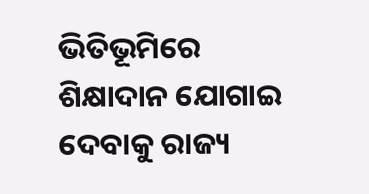ଭିତିଭୂମିରେ ଶିକ୍ଷାଦାନ ଯୋଗାଇ ଦେବାକୁ ରାଜ୍ୟ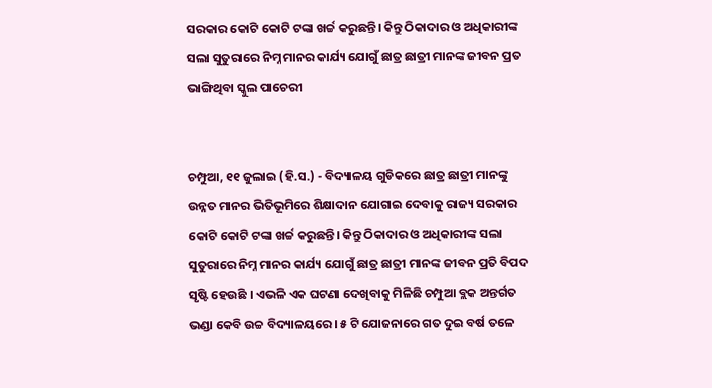ସରକାର କୋଟି କୋଟି ଟଙ୍କା ଖର୍ଚ୍ଚ କରୁଛନ୍ତି। କିନ୍ତୁ ଠିକାଦାର ଓ ଅଧିକାରୀଙ୍କ ସଲା ସୁତୁରାରେ ନିମ୍ନ ମାନର କାର୍ଯ୍ୟ ଯୋଗୁଁ ଛାତ୍ର ଛାତ୍ରୀ ମାନଙ୍କ ଜୀବନ ପ୍ରତ
ଭାଙ୍ଗିଥିବା ସ୍କୁଲ ପାଚେରୀ


ଚମ୍ପୁଆ, ୧୧ ଜୁଲାଇ (ହି.ସ.) - ବିଦ୍ୟାଳୟ ଗୁଡିକରେ ଛାତ୍ର ଛାତ୍ରୀ ମାନଙ୍କୁ ଉନ୍ନତ ମାନର ଭିତିଭୂମିରେ ଶିକ୍ଷାଦାନ ଯୋଗାଇ ଦେବାକୁ ରାଜ୍ୟ ସରକାର କୋଟି କୋଟି ଟଙ୍କା ଖର୍ଚ୍ଚ କରୁଛନ୍ତି। କିନ୍ତୁ ଠିକାଦାର ଓ ଅଧିକାରୀଙ୍କ ସଲା ସୁତୁରାରେ ନିମ୍ନ ମାନର କାର୍ଯ୍ୟ ଯୋଗୁଁ ଛାତ୍ର ଛାତ୍ରୀ ମାନଙ୍କ ଜୀବନ ପ୍ରତି ବିପଦ ସୃଷ୍ଟି ହେଉଛି । ଏଭଳି ଏକ ଘଟଣା ଦେଖିବାକୁ ମିଳିଛି ଚମ୍ପୁଆ ବ୍ଲକ ଅନ୍ତର୍ଗତ ଭଣ୍ଡା କେବି ଉଚ୍ଚ ବିଦ୍ୟାଳୟରେ। ୫ ଟି ଯୋଜନାରେ ଗତ ଦୁଇ ବର୍ଷ ତଳେ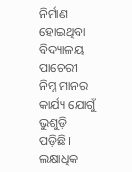ନିର୍ମାଣ ହୋଇଥିବା ବିଦ୍ୟାଳୟ ପାଚେରୀ ନିମ୍ନ ମାନର କାର୍ଯ୍ୟ ଯୋଗୁଁ ଭୁଶୁଡ଼ି ପଡ଼ିଛି। ଲକ୍ଷାଧିକ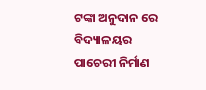ଟଙ୍କା ଅନୁଦାନ ରେ ବିଦ୍ୟାଳୟର ପାଚେରୀ ନିର୍ମାଣ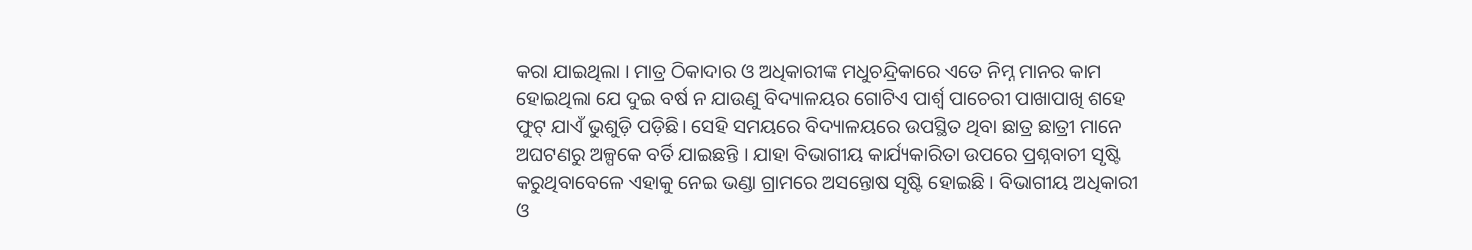କରା ଯାଇଥିଲା । ମାତ୍ର ଠିକାଦାର ଓ ଅଧିକାରୀଙ୍କ ମଧୁଚନ୍ଦ୍ରିକାରେ ଏତେ ନିମ୍ନ ମାନର କାମ ହୋଇଥିଲା ଯେ ଦୁଇ ବର୍ଷ ନ ଯାଉଣୁ ବିଦ୍ୟାଳୟର ଗୋଟିଏ ପାର୍ଶ୍ୱ ପାଚେରୀ ପାଖାପାଖି ଶହେ ଫୁଟ୍ ଯାଏଁ ଭୁଶୁଡ଼ି ପଡ଼ିଛି। ସେହି ସମୟରେ ବିଦ୍ୟାଳୟରେ ଉପସ୍ଥିତ ଥିବା ଛାତ୍ର ଛାତ୍ରୀ ମାନେ ଅଘଟଣରୁ ଅଳ୍ପକେ ବର୍ତି ଯାଇଛନ୍ତି । ଯାହା ବିଭାଗୀୟ କାର୍ଯ୍ୟକାରିତା ଉପରେ ପ୍ରଶ୍ନବାଚୀ ସୃଷ୍ଟି କରୁଥିବାବେଳେ ଏହାକୁ ନେଇ ଭଣ୍ଡା ଗ୍ରାମରେ ଅସନ୍ତୋଷ ସୃଷ୍ଟି ହୋଇଛି । ବିଭାଗୀୟ ଅଧିକାରୀ ଓ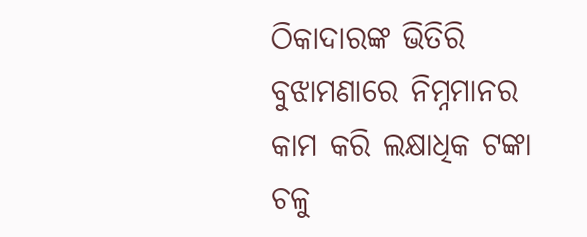ଠିକାଦାରଙ୍କ ଭିତିରି ବୁଝାମଣାରେ ନିମ୍ନମାନର କାମ କରି ଲକ୍ଷାଧିକ ଟଙ୍କା ଚଳୁ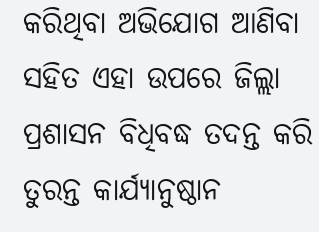କରିଥିବା ଅଭିଯୋଗ ଆଣିବା ସହିତ ଏହା ଉପରେ ଜିଲ୍ଲା ପ୍ରଶାସନ ବିଧିବଦ୍ଧ ତଦନ୍ତ କରି ତୁରନ୍ତ କାର୍ଯ୍ୟାନୁଷ୍ଠାନ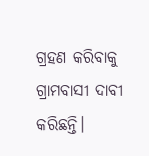ଗ୍ରହଣ କରିବାକୁ ଗ୍ରାମବାସୀ ଦାବୀ କରିଛନ୍ତି।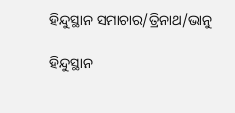ହିନ୍ଦୁସ୍ଥାନ ସମାଚାର/ତ୍ରିନାଥ/ଭାନୁ

ହିନ୍ଦୁସ୍ଥାନ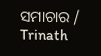ସମାଚାର / Trinath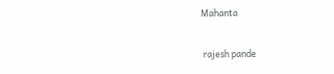Mahanta


 rajesh pande